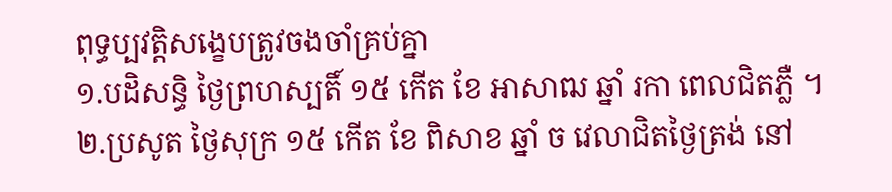ពុទ្ធប្បវត្តិសង្ខេបត្រូវចងចាំគ្រប់គ្នា
១.បដិសន្ធិ ថ្ងៃព្រហស្បតិ៍ ១៥ កើត ខែ អាសាឍ ឆ្នាំ រកា ពេលជិតភ្លឺ ។
២.ប្រសូត ថ្ងៃសុក្រ ១៥ កើត ខែ ពិសាខ ឆ្នាំ ច វេលាជិតថ្ងៃត្រង់ នៅ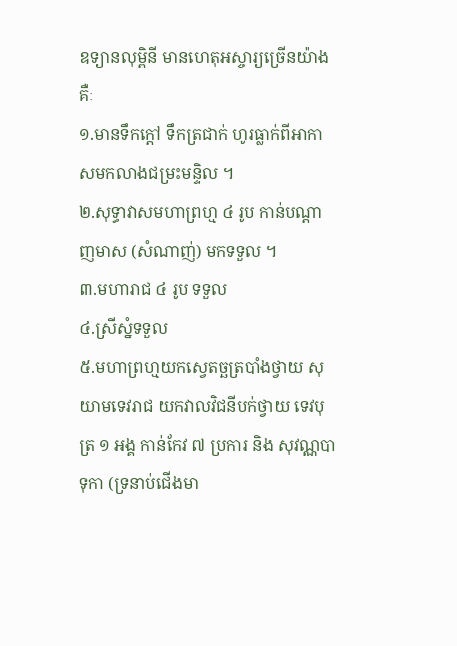ឧទ្យានលុម្ពិនី មានហេតុអស្ចារ្យច្រើនយ៉ាងគឺៈ
១.មានទឹកក្ដៅ ទឹកត្រជាក់ ហូរធ្លាក់ពីអាកាសមកលាងជម្រះមន្ទិល ។
២.សុទ្ធាវាសមហាព្រហ្ម ៤ រូប កាន់បណ្ដាញមាស (សំណាញ់) មកទទួល ។
៣.មហារាជ ៤ រូប ទទួល
៤.ស្រីស្នំទទួល
៥.មហាព្រហ្មយកស្វេតច្ឆត្របាំងថ្វាយ សុយាមទេវរាជ យកវាលវិជនីបក់ថ្វាយ ទេវបុត្រ ១ អង្គ កាន់កែវ ៧ ប្រការ និង សុវណ្ណបាទុកា (ទ្រនាប់ជើងមា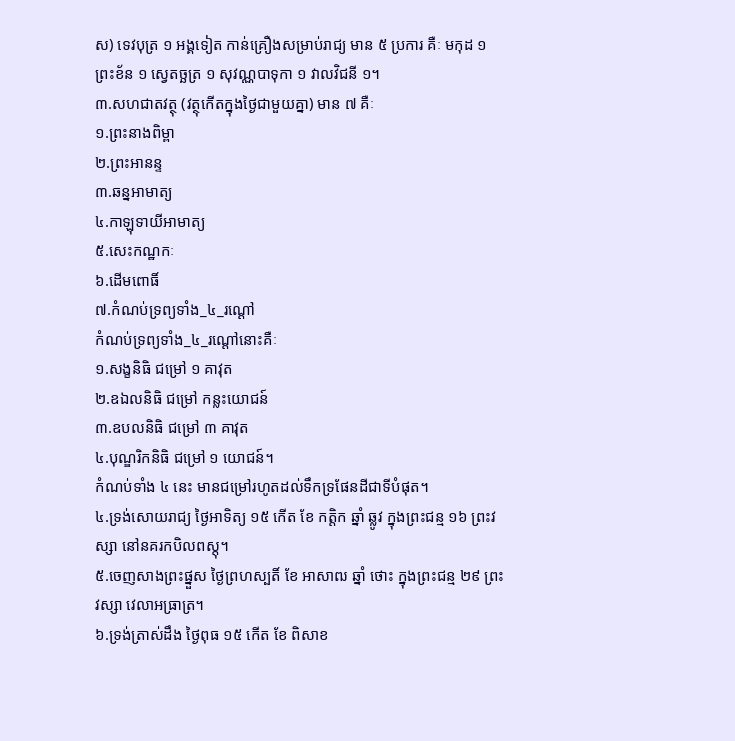ស) ទេវបុត្រ ១ អង្គទៀត កាន់គ្រឿងសម្រាប់រាជ្យ មាន ៥ ប្រការ គឺៈ មកុដ ១ ព្រះខ័ន ១ ស្វេតច្ឆត្រ ១ សុវណ្ណបាទុកា ១ វាលវិជនី ១។
៣.សហជាតវត្ថុ (វត្ថុកើតក្នុងថ្ងៃជាមួយគ្នា) មាន ៧ គឺៈ
១.ព្រះនាងពិម្ពា
២.ព្រះអានន្ទ
៣.ឆន្នអាមាត្យ
៤.កាឡុទាយីអាមាត្យ
៥.សេះកណ្ឋកៈ
៦.ដើមពោធិ៍
៧.កំណប់ទ្រព្យទាំង_៤_រណ្ដៅ
កំណប់ទ្រព្យទាំង_៤_រណ្ដៅនោះគឺៈ
១.សង្ខនិធិ ជម្រៅ ១ គាវុត
២.ឧឯលនិធិ ជម្រៅ កន្លះយោជន៍
៣.ឧបលនិធិ ជម្រៅ ៣ គាវុត
៤.បុណ្ឌរិកនិធិ ជម្រៅ ១ យោជន៍។
កំណប់ទាំង ៤ នេះ មានជម្រៅរហូតដល់ទឹកទ្រផែនដីជាទីបំផុត។
៤.ទ្រង់សោយរាជ្យ ថ្ងៃអាទិត្យ ១៥ កើត ខែ កត្តិក ឆ្នាំ ឆ្លូវ ក្នុងព្រះជន្ម ១៦ ព្រះវស្សា នៅនគរកបិលពស្តុ។
៥.ចេញសាងព្រះផ្នួស ថ្ងៃព្រហស្បតិ៍ ខែ អាសាឍ ឆ្នាំ ថោះ ក្នុងព្រះជន្ម ២៩ ព្រះវស្សា វេលាអធ្រាត្រ។
៦.ទ្រង់ត្រាស់ដឹង ថ្ងៃពុធ ១៥ កើត ខែ ពិសាខ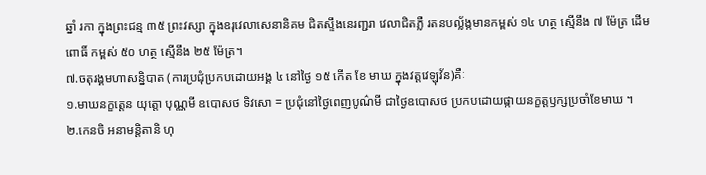ឆ្នាំ រកា ក្នុងព្រះជន្ម ៣៥ ព្រះវស្សា ក្នុងឧរុវេលាសេនានិគម ជិតស្ទឹងនេរញ្ជរា វេលាជិតភ្លឺ រតនបល្ល័ង្កមានកម្ពស់ ១៤ ហត្ថ ស្មើនឹង ៧ ម៉ែត្រ ដើមពោធិ៍ កម្ពស់ ៥០ ហត្ថ ស្មើនឹង ២៥ ម៉ែត្រ។
៧.ចតុរង្គមហាសន្និបាត (ការប្រជុំប្រកបដោយអង្គ ៤ នៅថ្ងៃ ១៥ កើត ខែ មាឃ ក្នុងវត្តវេឡុវ័ន)គឺៈ
១.មាឃនក្ខត្តេន យុត្តោ បុណ្ណមី ឧបោសថ ទិវសោ = ប្រជុំនៅថ្ងៃពេញបូណ៌មី ជាថ្ងៃឧបោសថ ប្រកបដោយផ្កាយនក្ខត្តឫក្សប្រចាំខែមាឃ ។
២.កេនចិ អនាមន្តិតានិ ហុ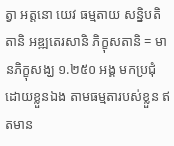ត្វា អត្តនោ យេវ ធម្មតាយ សន្និបតិតានិ អឌ្ឍតេរសានិ ភិក្ខុសតានិ = មានភិក្ខុសង្ឃ ១.២៥០ អង្គ មកប្រជុំដោយខ្លួនឯង តាមធម្មតារបស់ខ្លួន ឥតមាន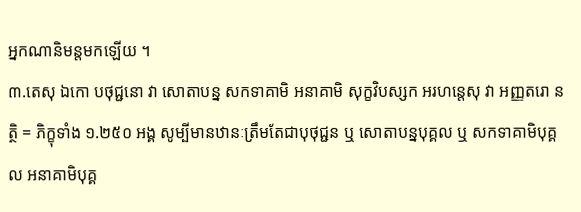អ្នកណានិមន្តមកឡើយ ។
៣.តេសុ ឯកោ បថុជ្ជនោ វា សោតាបន្ន សកទាគាមិ អនាគាមិ សុក្ខវិបស្សក អរហន្តេសុ វា អញ្ញតរោ នត្ថិ = ភិក្ខុទាំង ១.២៥០ អង្គ សូម្បីមានឋានៈត្រឹមតែជាបុថុជ្ជន ឬ សោតាបន្នបុគ្គល ឬ សកទាគាមិបុគ្គល អនាគាមិបុគ្គ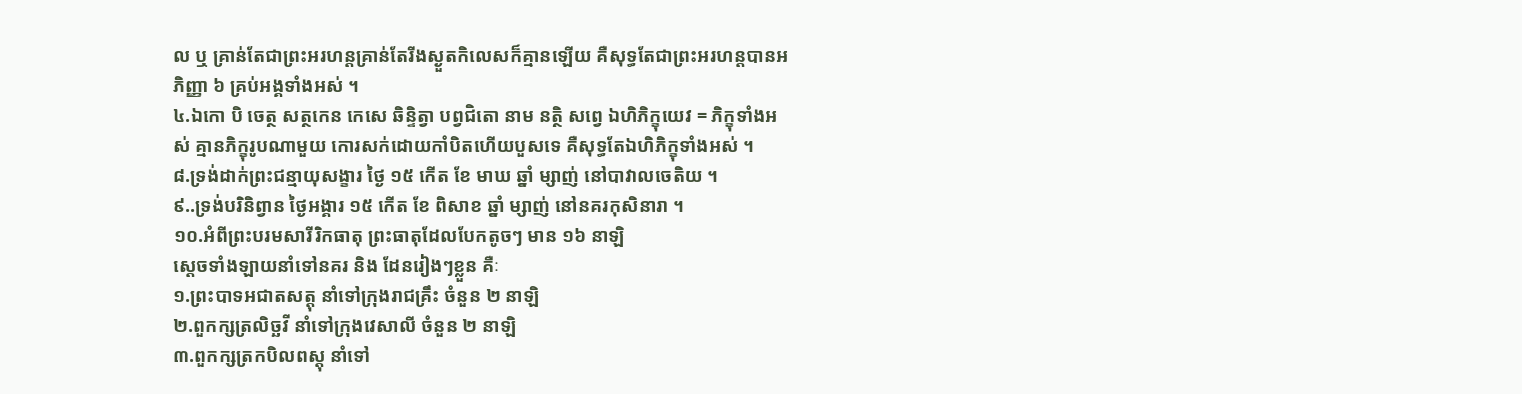ល ឬ គ្រាន់តែជាព្រះអរហន្តគ្រាន់តែរីងស្ងួតកិលេសក៏គ្មានឡើយ គឺសុទ្ធតែជាព្រះអរហន្តបានអភិញ្ញា ៦ គ្រប់អង្គទាំងអស់ ។
៤.ឯកោ បិ ចេត្ថ សត្ថកេន កេសេ ឆិន្ទិត្វា បព្វជិតោ នាម នត្ថិ សព្វេ ឯហិភិក្ខុយេវ = ភិក្ខុទាំងអស់ គ្មានភិក្ខុរូបណាមួយ កោរសក់ដោយកាំបិតហើយបួសទេ គឺសុទ្ធតែឯហិភិក្ខុទាំងអស់ ។
៨.ទ្រង់ដាក់ព្រះជន្មាយុសង្ខារ ថ្ងៃ ១៥ កើត ខែ មាឃ ឆ្នាំ ម្សាញ់ នៅបាវាលចេតិយ ។
៩..ទ្រង់បរិនិព្វាន ថ្ងៃអង្គារ ១៥ កើត ខែ ពិសាខ ឆ្នាំ ម្សាញ់ នៅនគរកុសិនារា ។
១០.អំពីព្រះបរមសារីរិកធាតុ ព្រះធាតុដែលបែកតូចៗ មាន ១៦ នាឡិ
ស្ដេចទាំងឡាយនាំទៅនគរ និង ដែនរៀងៗខ្លួន គឺៈ
១.ព្រះបាទអជាតសត្តុ នាំទៅក្រុងរាជគ្រឹះ ចំនួន ២ នាឡិ
២.ពួកក្សត្រលិច្ឆវី នាំទៅក្រុងវេសាលី ចំនួន ២ នាឡិ
៣.ពួកក្សត្រកបិលពស្តុ នាំទៅ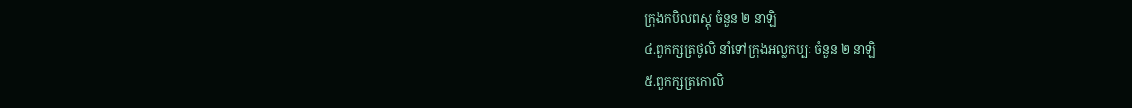ក្រុងកបិលពស្តុ ចំនួន ២ នាឡិ
៤.ពួកក្សត្រថូលិ នាំទៅក្រុងអល្លកប្បៈ ចំនួន ២ នាឡិ
៥.ពួកក្សត្រកោលិ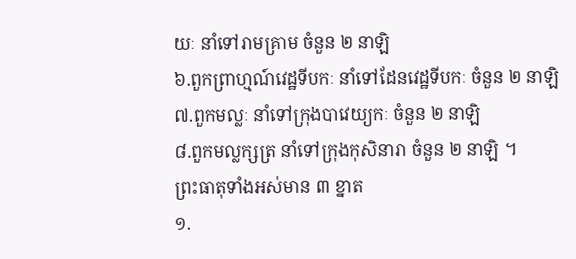យៈ នាំទៅរាមគ្រាម ចំនួន ២ នាឡិ
៦.ពួកព្រាហ្មណ៍វេដ្ឋទីបកៈ នាំទៅដែនវេដ្ឋទីបកៈ ចំនួន ២ នាឡិ
៧.ពួកមល្លៈ នាំទៅក្រុងបាវេយ្យកៈ ចំនួន ២ នាឡិ
៨.ពួកមល្លក្សត្រ នាំទៅក្រុងកុសិនារា ចំនួន ២ នាឡិ ។
ព្រះធាតុទាំងអស់មាន ៣ ខ្នាត
១.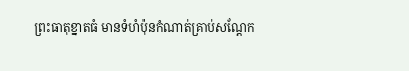ព្រះធាតុខ្នាតធំ មានទំហំប៉ុនកំណាត់គ្រាប់សណ្ដែក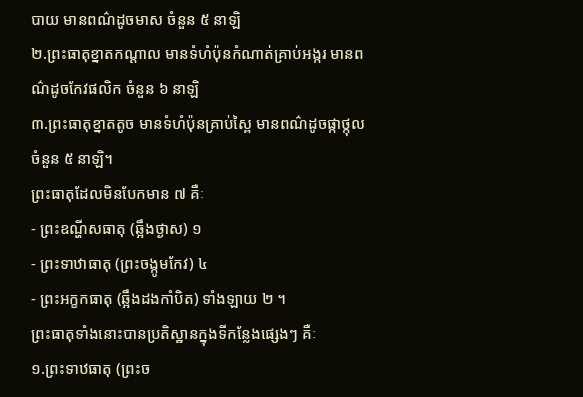បាយ មានពណ៌ដូចមាស ចំនួន ៥ នាឡិ
២.ព្រះធាតុខ្នាតកណ្ដាល មានទំហំប៉ុនកំណាត់គ្រាប់អង្ករ មានពណ៌ដូចកែវផលិក ចំនួន ៦ នាឡិ
៣.ព្រះធាតុខ្នាតតូច មានទំហំប៉ុនគ្រាប់ស្ពៃ មានពណ៌ដូចផ្កាថ្កុល ចំនួន ៥ នាឡិ។
ព្រះធាតុដែលមិនបែកមាន ៧ គឺៈ
- ព្រះឧណ្ហីសធាតុ (ឆ្អឹងថ្ងាស) ១
- ព្រះទាឋាធាតុ (ព្រះចង្កូមកែវ) ៤
- ព្រះអក្ខកធាតុ (ឆ្អឹងដងកាំបិត) ទាំងឡាយ ២ ។
ព្រះធាតុទាំងនោះបានប្រតិស្ឋានក្នុងទីកន្លែងផ្សេងៗ គឺៈ
១.ព្រះទាឋធាតុ (ព្រះច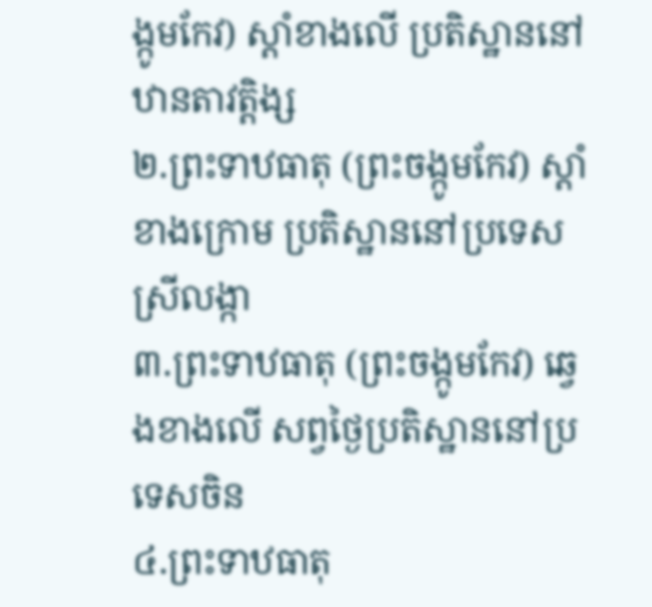ង្កូមកែវ) ស្ដាំខាងលើ ប្រតិស្ឋាននៅឋានតាវត្តិង្ស
២.ព្រះទាឋធាតុ (ព្រះចង្កូមកែវ) ស្ដាំខាងក្រោម ប្រតិស្ឋាននៅប្រទេស ស្រីលង្កា
៣.ព្រះទាឋធាតុ (ព្រះចង្កូមកែវ) ឆ្វេងខាងលើ សព្វថ្ងៃប្រតិស្ឋាននៅប្រទេសចិន
៤.ព្រះទាឋធាតុ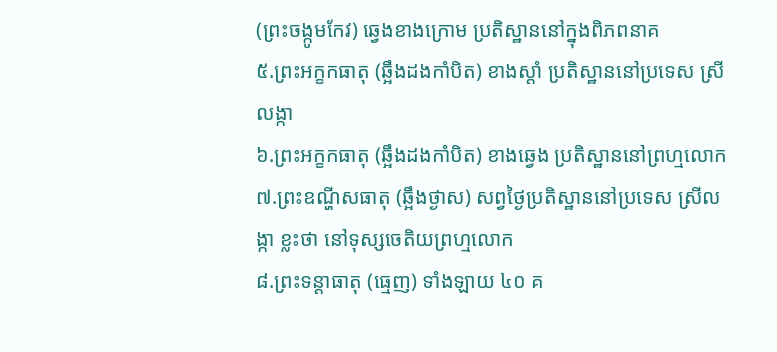(ព្រះចង្កូមកែវ) ឆ្វេងខាងក្រោម ប្រតិស្ឋាននៅក្នុងពិភពនាគ
៥.ព្រះអក្ខកធាតុ (ឆ្អឹងដងកាំបិត) ខាងស្ដាំ ប្រតិស្ឋាននៅប្រទេស ស្រីលង្កា
៦.ព្រះអក្ខកធាតុ (ឆ្អឹងដងកាំបិត) ខាងឆ្វេង ប្រតិស្ឋាននៅព្រហ្មលោក
៧.ព្រះឧណ្ហីសធាតុ (ឆ្អឹងថ្ងាស) សព្វថ្ងៃប្រតិស្ឋាននៅប្រទេស ស្រីលង្កា ខ្លះថា នៅទុស្សចេតិយព្រហ្មលោក
៨.ព្រះទន្តាធាតុ (ធ្មេញ) ទាំងឡាយ ៤០ គ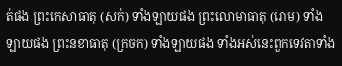ត់ផង ព្រះកេសាធាតុ (សក់) ទាំងឡាយផង ព្រះលោមាធាតុ (រោម) ទាំងឡាយផង ព្រះនខាធាតុ (ក្រចក) ទាំងឡាយផង ទាំងអស់នេះពួកទេវតាទាំង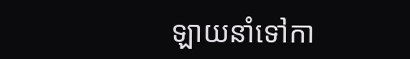ឡាយនាំទៅកា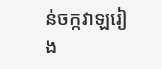ន់ចក្កវាឡរៀង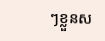ៗខ្លួនស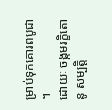ម្រាប់ទុកគោរពបូជា ។
ដោយៈ ចង្កមរក្ខិតោ នូ សម្បត្តិ